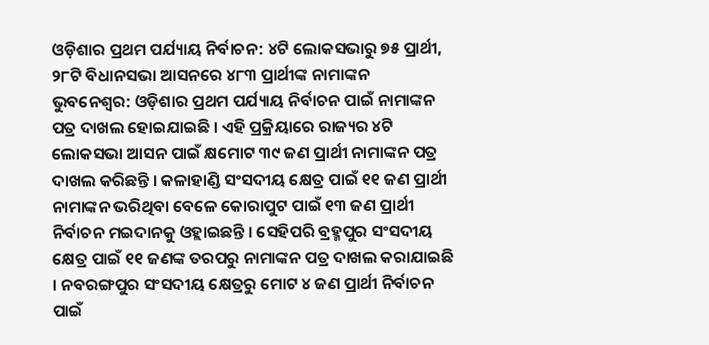ଓଡ଼ିଶାର ପ୍ରଥମ ପର୍ଯ୍ୟାୟ ନିର୍ବାଚନ: ୪ଟି ଲୋକସଭାରୁ ୭୫ ପ୍ରାର୍ଥୀ, ୨୮ଟି ବିଧାନସଭା ଆସନରେ ୪୮୩ ପ୍ରାର୍ଥୀଙ୍କ ନାମାଙ୍କନ
ଭୁବନେଶ୍ୱର: ଓଡ଼ିଶାର ପ୍ରଥମ ପର୍ଯ୍ୟାୟ ନିର୍ବାଚନ ପାଇଁ ନାମାଙ୍କନ ପତ୍ର ଦାଖଲ ହୋଇଯାଇଛି । ଏହି ପ୍ରକ୍ରିୟାରେ ରାଜ୍ୟର ୪ଟି ଲୋକସଭା ଆସନ ପାଇଁ କ୍ଷମୋଟ ୩୯ ଜଣ ପ୍ରାର୍ଥୀ ନାମାଙ୍କନ ପତ୍ର ଦାଖଲ କରିଛନ୍ତି । କଳାହାଣ୍ଡି ସଂସଦୀୟ କ୍ଷେତ୍ର ପାଇଁ ୧୧ ଜଣ ପ୍ରାର୍ଥୀ ନାମାଙ୍କନ ଭରିଥିବା ବେଳେ କୋରାପୁଟ ପାଇଁ ୧୩ ଜଣ ପ୍ରାର୍ଥୀ ନିର୍ବାଚନ ମଇଦାନକୁ ଓହ୍ଲାଇଛନ୍ତି । ସେହିପରି ବ୍ରହ୍ମପୁର ସଂସଦୀୟ କ୍ଷେତ୍ର ପାଇଁ ୧୧ ଜଣଙ୍କ ତରପରୁ ନାମାଙ୍କନ ପତ୍ର ଦାଖଲ କରାଯାଇଛି । ନବରଙ୍ଗପୁର ସଂସଦୀୟ କ୍ଷେତ୍ରରୁ ମୋଟ ୪ ଜଣ ପ୍ରାର୍ଥୀ ନିର୍ବାଚନ ପାଇଁ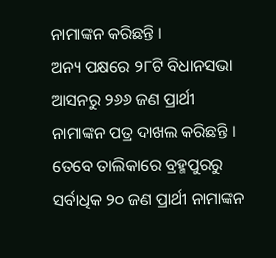ନାମାଙ୍କନ କରିଛନ୍ତି ।
ଅନ୍ୟ ପକ୍ଷରେ ୨୮ଟି ବିଧାନସଭା ଆସନରୁ ୨୬୬ ଜଣ ପ୍ରାର୍ଥୀ ନାମାଙ୍କନ ପତ୍ର ଦାଖଲ କରିଛନ୍ତି । ତେବେ ତାଲିକାରେ ବ୍ରହ୍ମପୁରରୁ ସର୍ବାଧିକ ୨୦ ଜଣ ପ୍ରାର୍ଥୀ ନାମାଙ୍କନ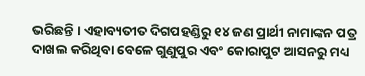ଭରିଛନ୍ତି । ଏହାବ୍ୟତୀତ ଦିଗପହଣ୍ଡିରୁ ୧୪ ଜଣ ପ୍ରାର୍ଥୀ ନାମାଙ୍କନ ପତ୍ର ଦାଖଲ କରିଥିବା ବେଳେ ଗୁଣୁପୁର ଏବଂ କୋରାପୁଟ ଆସନରୁ ମଧ୍ୟ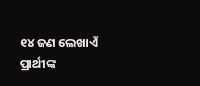୧୪ ଜଣ ଲେଖାଏଁ ପ୍ରାର୍ଥୀଙ୍କ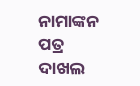ନାମାଙ୍କନ ପତ୍ର ଦାଖଲ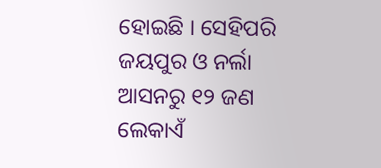ହୋଇଛି । ସେହିପରି ଜୟପୁର ଓ ନର୍ଲା ଆସନରୁ ୧୨ ଜଣ ଲେକାଏଁ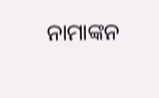ନାମାଙ୍କନ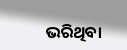ଭରିଥିବା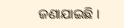ଜଣାଯାଇଛି ।